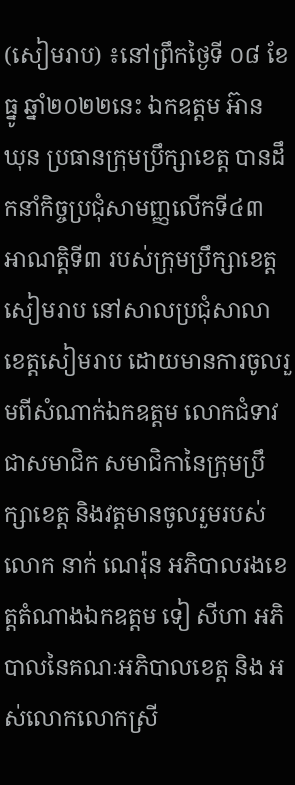(សៀមរាប) ៖នៅព្រឹកថ្ងៃទី ០៨ ខែ ធ្នូ ឆ្នាំ២០២២នេះ ឯកឧត្តម អ៊ាន ឃុន ប្រធានក្រុមប្រឹក្សាខេត្ត បានដឹកនាំកិច្ចប្រជុំសាមញ្ញលើកទី៤៣ អាណត្តិទី៣ របស់ក្រុមប្រឹក្សាខេត្តសៀមរាប នៅសាលប្រជុំសាលាខេត្តសៀមរាប ដោយមានការចូលរួមពីសំណាក់ឯកឧត្តម លោកជំទាវជាសមាជិក សមាជិកានៃក្រុមប្រឹក្សាខេត្ត និងវត្តមានចូលរួមរបស់លោក នាក់ ណេរ៉ុន អភិបាលរងខេត្តតំណាងឯកឧត្តម ទៀ សីហា អភិបាលនៃគណៈអភិបាលខេត្ត និង អស់លោកលោកស្រី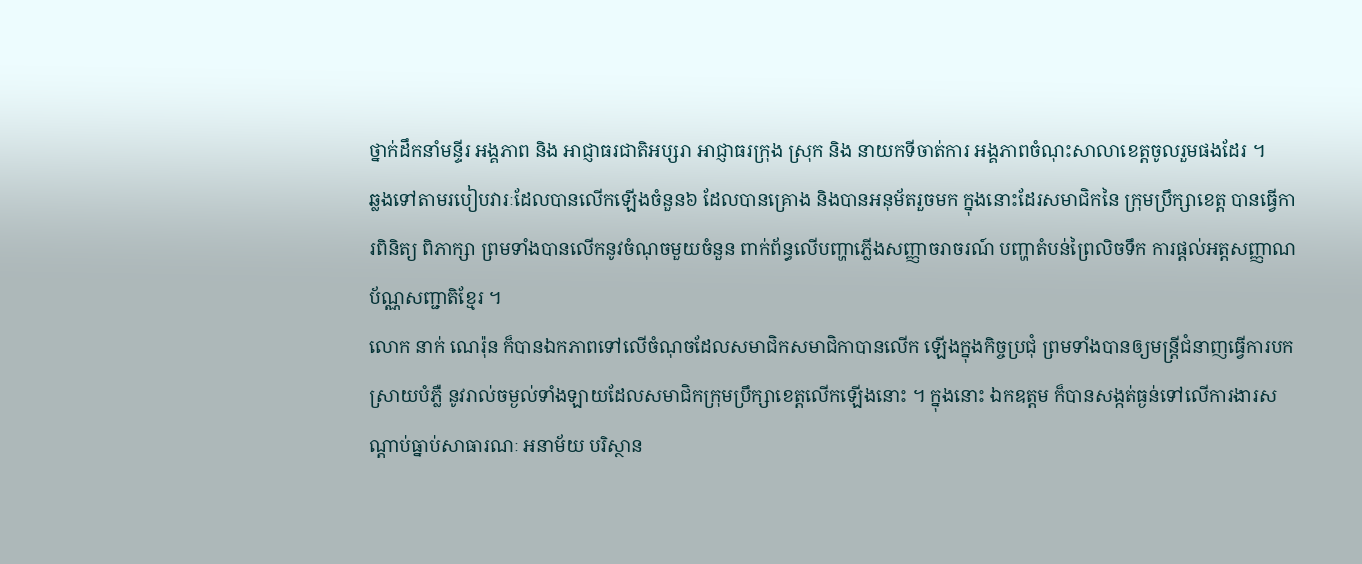ថ្នាក់ដឹកនាំមន្ទីរ អង្គភាព និង អាជ្ញាធរជាតិអប្សរា អាជ្ញាធរក្រុង ស្រុក និង នាយកទីចាត់ការ អង្គភាពចំណុះសាលាខេត្តចូលរួមផងដែរ ។
ឆ្លងទៅតាមរបៀបវារៈដែលបានលើកឡើងចំនួន៦ ដែលបានគ្រោង និងបានអនុម័តរួចមក ក្នុងនោះដែរសមាជិកនៃ ក្រុមប្រឹក្សាខេត្ត បានធ្វើការពិនិត្យ ពិភាក្សា ព្រមទាំងបានលើកនូវចំណុចមួយចំនួន ពាក់ព័ន្ធលើបញ្ហាភ្លើងសញ្ញាចរាចរណ៍ បញ្ហាតំបន់ព្រៃលិចទឹក ការផ្តល់អត្តសញ្ញាណប័ណ្ណសញ្ជាតិខ្មែរ ។
លោក នាក់ ណេរ៉ុន ក៏បានឯកភាពទៅលើចំណុចដែលសមាជិកសមាជិកាបានលើក ឡើងក្នុងកិច្ចប្រជុំ ព្រមទាំងបានឲ្យមន្ត្រីជំនាញធ្វើការបកស្រាយបំភ្លឺ នូវរាល់ចម្ងល់ទាំងឡាយដែលសមាជិកក្រុមប្រឹក្សាខេត្តលើកឡើងនោះ ។ ក្នុងនោះ ឯកឧត្តម ក៏បានសង្កត់ធ្ងន់ទៅលើការងារសណ្តាប់ធ្នាប់សាធារណៈ អនាម័យ បរិស្ថាន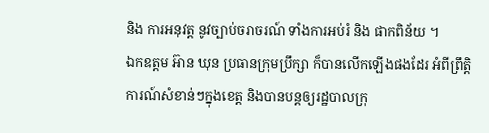និង ការអនុវត្ត នូវច្បាប់ចរាចរណ៍ ទាំងការអប់រំ និង ផាកពិន័យ ។
ឯកឧត្តម អ៊ាន ឃុន ប្រធានក្រុមប្រឹក្សា ក៏បានលើកឡើងផងដែរ អំពីព្រឹត្តិការណ៍សំខាន់ៗក្នុងខេត្ត និងបានបន្តឲ្យរដ្ឋបាលក្រុ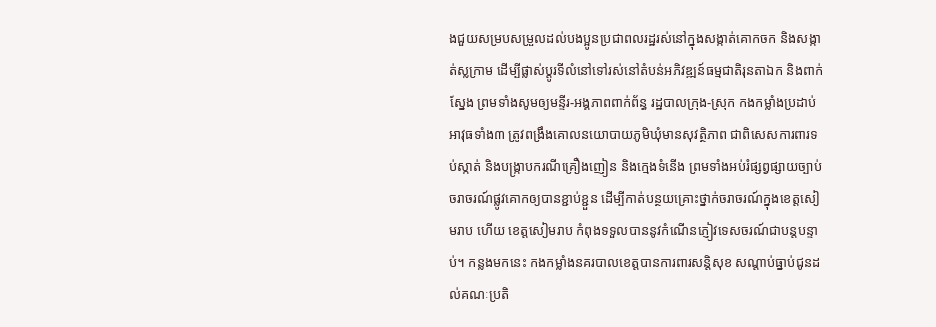ងជួយសម្របសម្រួលដល់បងប្អូនប្រជាពលរដ្ឋរស់នៅក្នុងសង្កាត់គោកចក និងសង្កាត់ស្លក្រាម ដើម្បីផ្លាស់ប្តូរទីលំនៅទៅរស់នៅតំបន់អភិវឌ្ឍន៍ធម្មជាតិរុនតាឯក និងពាក់ស្នែង ព្រមទាំងសូមឲ្យមន្ទីរ-អង្គភាពពាក់ព័ន្ធ រដ្ឋបាលក្រុង-ស្រុក កងកម្លាំងប្រដាប់អាវុធទាំង៣ ត្រូវពង្រឹងគោលនយោបាយភូមិឃុំមានសុវត្ថិភាព ជាពិសេសការពារទប់ស្កាត់ និងបង្ក្រាបករណីគ្រឿងញៀន និងក្មេងទំនើង ព្រមទាំងអប់រំផ្សព្វផ្សាយច្បាប់ចរាចរណ៍ផ្លូវគោកឲ្យបានខ្ជាប់ខ្ជួន ដើម្បីកាត់បន្ថយគ្រោះថ្នាក់ចរាចរណ៍ក្នុងខេត្តសៀមរាប ហើយ ខេត្តសៀមរាប កំពុងទទួលបាននូវកំណើនភ្ញៀវទេសចរណ៍ជាបន្តបន្ទាប់។ កន្លងមកនេះ កងកម្លាំងនគរបាលខេត្តបានការពារសន្តិសុខ សណ្តាប់ធ្នាប់ជូនដល់គណៈប្រតិ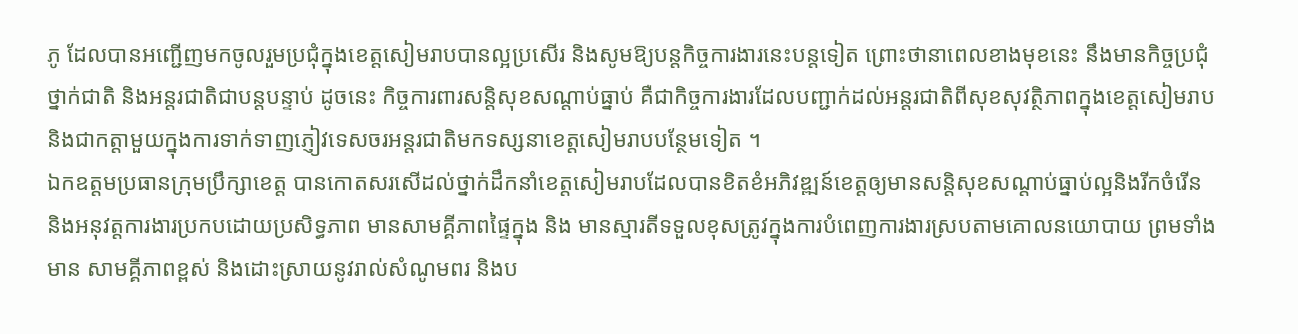ភូ ដែលបានអញ្ជើញមកចូលរួមប្រជុំក្នុងខេត្តសៀមរាបបានល្អប្រសើរ និងសូមឱ្យបន្តកិច្ចការងារនេះបន្តទៀត ព្រោះថានាពេលខាងមុខនេះ នឹងមានកិច្ចប្រជុំថ្នាក់ជាតិ និងអន្តរជាតិជាបន្តបន្ទាប់ ដូចនេះ កិច្ចការពារសន្តិសុខសណ្តាប់ធ្នាប់ គឺជាកិច្ចការងារដែលបញ្ជាក់ដល់អន្តរជាតិពីសុខសុវត្ថិភាពក្នុងខេត្តសៀមរាប និងជាកត្តាមួយក្នុងការទាក់ទាញភ្ញៀវទេសចរអន្តរជាតិមកទស្សនាខេត្តសៀមរាបបន្ថែមទៀត ។
ឯកឧត្តមប្រធានក្រុមប្រឹក្សាខេត្ត បានកោតសរសើដល់ថ្នាក់ដឹកនាំខេត្តសៀមរាបដែលបានខិតខំអភិវឌ្ឍន៍ខេត្តឲ្យមានសន្តិសុខសណ្តាប់ធ្នាប់ល្អនិងរីកចំរើន និងអនុវត្តការងារប្រកបដោយប្រសិទ្ធភាព មានសាមគ្គីភាពផ្ទៃក្នុង និង មានស្មារតីទទួលខុសត្រូវក្នុងការបំពេញការងារស្របតាមគោលនយោបាយ ព្រមទាំងមាន សាមគ្គីភាពខ្ពស់ និងដោះស្រាយនូវរាល់សំណូមពរ និងប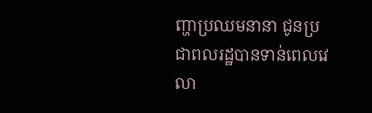ញ្ហាប្រឈមនានា ជូនប្រជាពលរដ្ឋបានទាន់ពេលវេលា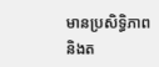មានប្រសិទ្ធិភាព និងត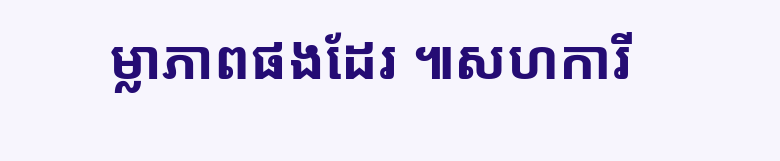ម្លាភាពផងដែរ ៕សហការី